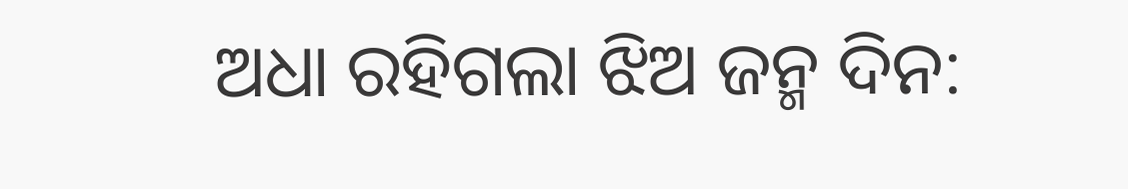ଅଧା ରହିଗଲା ଝିଅ ଜନ୍ମ ଦିନ: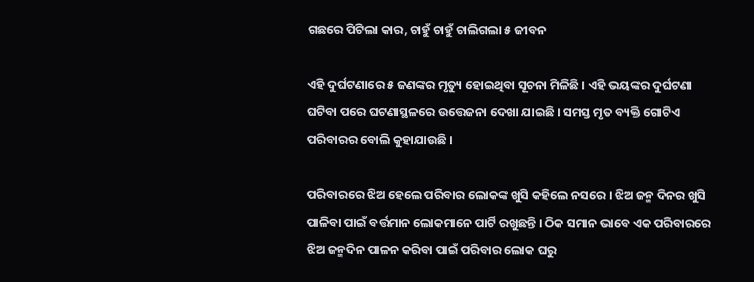ଗଛରେ ପିଟିଲା କାର, ଚାହୁଁ ଚାହୁଁ ଚାଲିଗଲା ୫ ଜୀବନ

ଏହି ଦୁର୍ଘଟଣାରେ ୫ ଜଣଙ୍କର ମୃତ୍ୟୁ ହୋଇଥିବା ସୂଚନା ମିଳିଛି । ଏହି ଭୟଙ୍କର ଦୁର୍ଘଟଣା ଘଟିବା ପରେ ଘଟଣାସ୍ଥଳରେ ଉତ୍ତେଜନା ଦେଖା ଯାଇଛି । ସମସ୍ତ ମୃତ ବ୍ୟକ୍ତି ଗୋଟିଏ ପରିବାରର ବୋଲି କୁହାଯାଉଛି ।

ପରିବାରରେ ଝିଅ ହେଲେ ପରିବାର ଲୋକଙ୍କ ଖୁସି କହିଲେ ନସରେ । ଝିଅ ଜନ୍ମ ଦିନର ଖୁସି ପାଳିବା ପାଇଁ ବର୍ତ୍ତମାନ ଲୋକମାନେ ପାର୍ଟି ରଖୁଛନ୍ତି । ଠିକ ସମାନ ଭାବେ ଏକ ପରିବାରରେ ଝିଅ ଜନ୍ମଦିନ ପାଳନ କରିବା ପାଇଁ ପରିବାର ଲୋକ ଘରୁ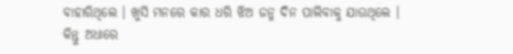ବାହାରିଥିଲେ । ଖୁସି ମନରେ କାର ଧରି ଝିଅ ଜନ୍ମ ଦିନ ପାଲିବାକୁ ଯାଉଥିଲେ । କିନ୍ତୁ ଅଧାରେ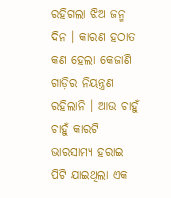ରହିଗଲା ଝିଅ ଜନ୍ମ ଦିନ । କାରଣ ହଠାତ କଣ ହେଲା କେଜାଣି ଗାଡ଼ିର ନିୟନ୍ତ୍ରଣ ରହିଲାନି । ଆଉ ଚାହୁଁ ଚାହୁଁ କାରଟି ଭାରସାମ୍ୟ ହରାଇ ପିଟି ଯାଇଥିଲା ଏକ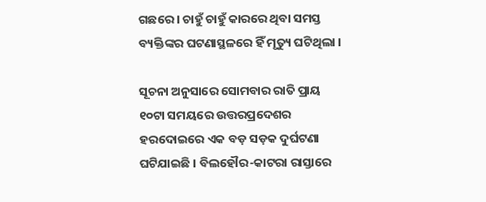ଗଛରେ । ଚାହୁଁ ଚାହୁଁ କାରରେ ଥିବା ସମସ୍ତ ବ୍ୟକ୍ତିଙ୍କର ଘଟଣାସ୍ଥଳରେ ହିଁ ମୃତ୍ୟୁ ଘଟିଥିଲା ।

ସୂଚନା ଅନୁସାରେ ସୋମବାର ରାତି ପ୍ରାୟ ୧୦ଟା ସମୟରେ ଉତ୍ତରପ୍ରଦେଶର ହରଦୋଇରେ ଏକ ବଡ଼ ସଡ଼କ ଦୁର୍ଘଟଣା ଘଟିଯାଇଛି । ବିଲହୌର-କାଟରା ରାସ୍ତାରେ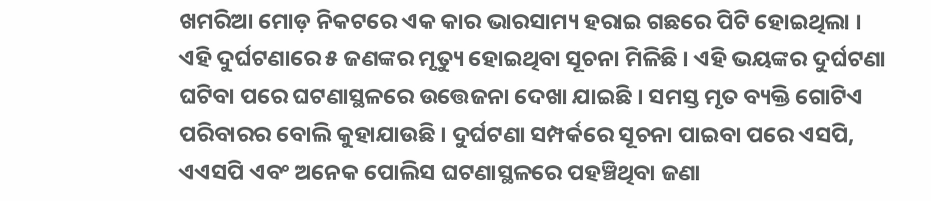ଖମରିଆ ମୋଡ଼ ନିକଟରେ ଏକ କାର ଭାରସାମ୍ୟ ହରାଇ ଗଛରେ ପିଟି ହୋଇଥିଲା । ଏହି ଦୁର୍ଘଟଣାରେ ୫ ଜଣଙ୍କର ମୃତ୍ୟୁ ହୋଇଥିବା ସୂଚନା ମିଳିଛି । ଏହି ଭୟଙ୍କର ଦୁର୍ଘଟଣା ଘଟିବା ପରେ ଘଟଣାସ୍ଥଳରେ ଉତ୍ତେଜନା ଦେଖା ଯାଇଛି । ସମସ୍ତ ମୃତ ବ୍ୟକ୍ତି ଗୋଟିଏ ପରିବାରର ବୋଲି କୁହାଯାଉଛି । ଦୁର୍ଘଟଣା ସମ୍ପର୍କରେ ସୂଚନା ପାଇବା ପରେ ଏସପି, ଏଏସପି ଏବଂ ଅନେକ ପୋଲିସ ଘଟଣାସ୍ଥଳରେ ପହଞ୍ଚିଥିବା ଜଣା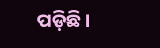ପଡ଼ିଛି ।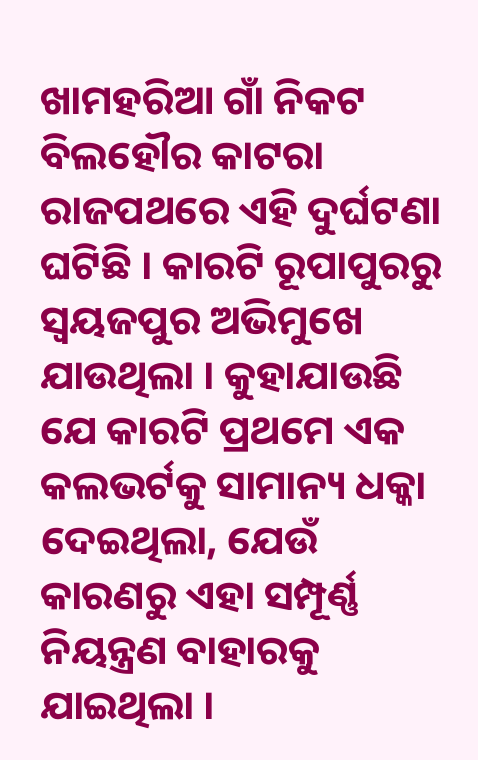ଖାମହରିଆ ଗାଁ ନିକଟ ବିଲହୌର କାଟରା ରାଜପଥରେ ଏହି ଦୁର୍ଘଟଣା ଘଟିଛି । କାରଟି ରୂପାପୁରରୁ ସ୍ୱୟଜପୁର ଅଭିମୁଖେ ଯାଉଥିଲା । କୁହାଯାଉଛି ଯେ କାରଟି ପ୍ରଥମେ ଏକ କଲଭର୍ଟକୁ ସାମାନ୍ୟ ଧକ୍କା ଦେଇଥିଲା, ଯେଉଁ କାରଣରୁ ଏହା ସମ୍ପୂର୍ଣ୍ଣ ନିୟନ୍ତ୍ରଣ ବାହାରକୁ ଯାଇଥିଲା ।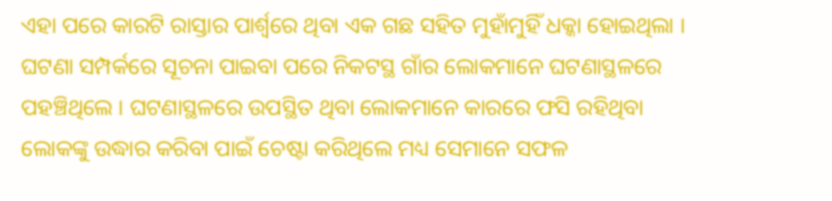ଏହା ପରେ କାରଟି ରାସ୍ତାର ପାର୍ଶ୍ୱରେ ଥିବା ଏକ ଗଛ ସହିତ ମୁହାଁମୁହିଁ ଧକ୍କା ହୋଇଥିଲା । ଘଟଣା ସମ୍ପର୍କରେ ସୂଚନା ପାଇବା ପରେ ନିକଟସ୍ଥ ଗାଁର ଲୋକମାନେ ଘଟଣାସ୍ଥଳରେ ପହଞ୍ଚିଥିଲେ । ଘଟଣାସ୍ଥଳରେ ଉପସ୍ଥିତ ଥିବା ଲୋକମାନେ କାରରେ ଫସି ରହିଥିବା ଲୋକଙ୍କୁ ଉଦ୍ଧାର କରିବା ପାଇଁ ଚେଷ୍ଟା କରିଥିଲେ ମଧ୍ୟ ସେମାନେ ସଫଳ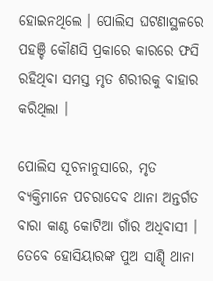ହୋଇନଥିଲେ । ପୋଲିସ ଘଟଣାସ୍ଥଳରେ ପହଞ୍ଚି କୌଣସି ପ୍ରକାରେ କାରରେ ଫସି ରହିଥିବା ସମସ୍ତ ମୃତ ଶରୀରକୁ ବାହାର କରିଥିଲା ।

ପୋଲିସ ସୂଚନାନୁସାରେ, ମୃତ ବ୍ୟକ୍ତିମାନେ ପଚରାଦେବ ଥାନା ଅନ୍ତର୍ଗତ ବାରା କାଣ୍ଠ କୋଟିଆ ଗାଁର ଅଧିବାସୀ । ତେବେ ହୋସିୟାରଙ୍କ ପୁଅ ସାଣ୍ଢି ଥାନା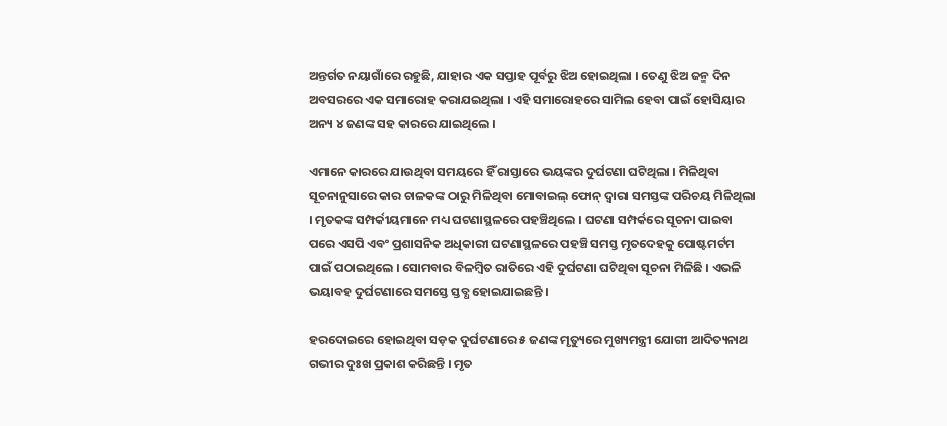ଅନ୍ତର୍ଗତ ନୟାଗାଁରେ ରହୁଛି, ଯାହାର ଏକ ସପ୍ତାହ ପୂର୍ବରୁ ଝିଅ ହୋଇଥିଲା । ତେଣୁ ଝିଅ ଜନ୍ମ ଦିନ ଅବସରରେ ଏକ ସମାରୋହ କରାଯଇଥିଲା । ଏହି ସମାରୋହରେ ସାମିଲ ହେବା ପାଇଁ ହୋସିୟାର ଅନ୍ୟ ୪ ଜଣଙ୍କ ସହ କାରରେ ଯାଇଥିଲେ ।

ଏମାନେ କାରରେ ଯାଉଥିବା ସମୟରେ ହିଁ ରାସ୍ତାରେ ଭୟଙ୍କର ଦୁର୍ଘଟଣା ଘଟିଥିଲା । ମିଳିଥିବା ସୂଚନାନୁସାରେ କାର ଚାଳକଙ୍କ ଠାରୁ ମିଳିଥିବା ମୋବାଇଲ୍ ଫୋନ୍ ଦ୍ୱାରା ସମସ୍ତଙ୍କ ପରିଚୟ ମିଳିଥିଲା । ମୃତକଙ୍କ ସମ୍ପର୍କୀୟମାନେ ମଧ୍ୟ ଘଟଣାସ୍ଥଳରେ ପହଞ୍ଚିଥିଲେ । ଘଟଣା ସମ୍ପର୍କରେ ସୂଚନା ପାଇବା ପରେ ଏସପି ଏବଂ ପ୍ରଶାସନିକ ଅଧିକାରୀ ଘଟଣାସ୍ଥଳରେ ପହଞ୍ଚି ସମସ୍ତ ମୃତଦେହକୁ ପୋଷ୍ଟମର୍ଟମ ପାଇଁ ପଠାଇଥିଲେ । ସୋମବାର ବିଳମ୍ବିତ ରାତିରେ ଏହି ଦୁର୍ଘଟଣା ଘଟିଥିବା ସୂଚନା ମିଳିଛି । ଏଭଳି ଭୟାବହ ଦୁର୍ଘଟଣାରେ ସମସ୍ତେ ସ୍ତବ୍ଧ ହୋଇଯାଇଛନ୍ତି ।

ହରଦୋଇରେ ହୋଇଥିବା ସଡ଼କ ଦୁର୍ଘଟଣାରେ ୫ ଜଣଙ୍କ ମୃତ୍ୟୁରେ ମୁଖ୍ୟମନ୍ତ୍ରୀ ଯୋଗୀ ଆଦିତ୍ୟନାଥ ଗଭୀର ଦୁଃଖ ପ୍ରକାଶ କରିଛନ୍ତି । ମୃତ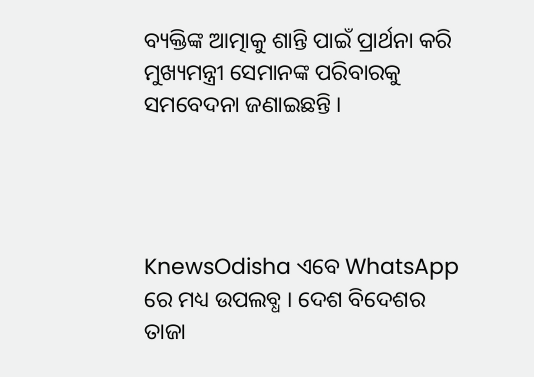ବ୍ୟକ୍ତିଙ୍କ ଆତ୍ମାକୁ ଶାନ୍ତି ପାଇଁ ପ୍ରାର୍ଥନା କରି ମୁଖ୍ୟମନ୍ତ୍ରୀ ସେମାନଙ୍କ ପରିବାରକୁ ସମବେଦନା ଜଣାଇଛନ୍ତି ।




KnewsOdisha ଏବେ WhatsApp ରେ ମଧ୍ୟ ଉପଲବ୍ଧ । ଦେଶ ବିଦେଶର ତାଜା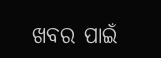ଖବର ପାଇଁ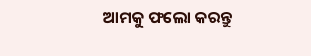ଆମକୁ ଫଲୋ କରନ୍ତୁ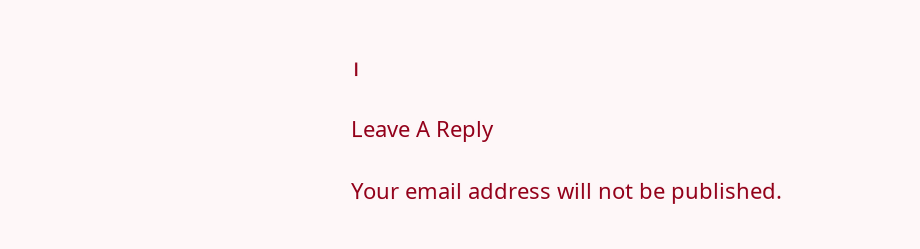।

Leave A Reply

Your email address will not be published.